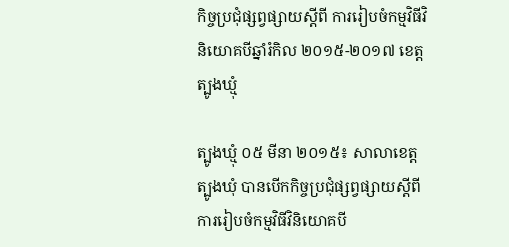កិច្ចប្រជុំផ្សព្វផ្សាយស្តីពី ការរៀបចំកម្មវិធីវិនិយោគបីឆ្នាំរំកិល ២០១៥-២០១៧ ខេត្ត ត្បូងឃ្មុំ

ត្បូងឃ្មុំ ០៥ មីនា ២០១៥៖ សាលាខេត្តត្បូងឃុំ បានបើកកិច្ចប្រជុំផ្សព្វផ្សាយស្តីពីការរៀបចំកម្មវិធីវិនិយោគបី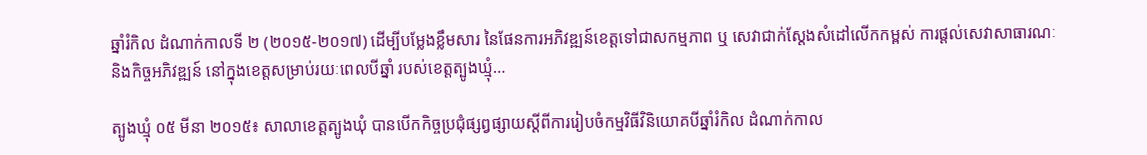ឆ្នាំរំកិល ដំណាក់កាលទី ២ (២០១៥-២០១៧) ដើម្បីបម្លែងខ្លឹមសារ នៃផែនការអភិវឌ្ឍន៍ខេត្តទៅជាសកម្មភាព ឬ សេវាជាក់ស្តែងសំដៅលើកកម្ពស់ ការផ្ដល់សេវាសាធារណៈ និងកិច្ចអភិវឌ្ឍន៍ នៅក្នុងខេត្តសម្រាប់រយៈពេលបីឆ្នាំ របស់ខេត្តត្បូងឃ្មុំ…

ត្បូងឃ្មុំ ០៥ មីនា ២០១៥៖ សាលាខេត្តត្បូងឃុំ បានបើកកិច្ចប្រជុំផ្សព្វផ្សាយស្តីពីការរៀបចំកម្មវិធីវិនិយោគបីឆ្នាំរំកិល ដំណាក់កាល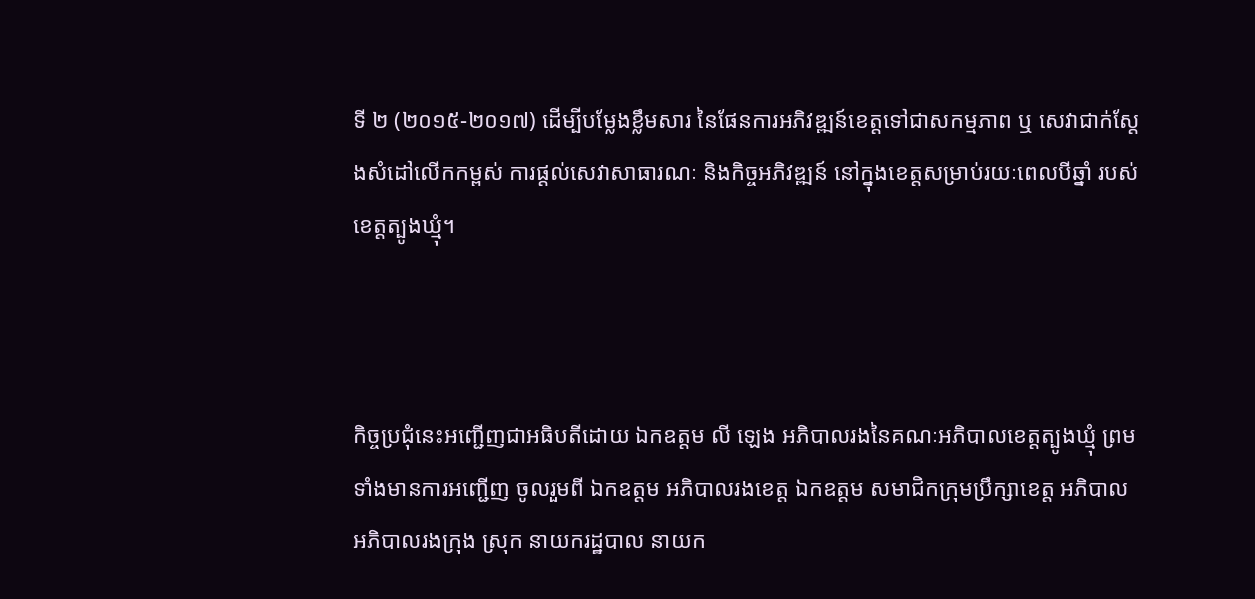ទី ២ (២០១៥-២០១៧) ដើម្បីបម្លែងខ្លឹមសារ នៃផែនការអភិវឌ្ឍន៍ខេត្តទៅជាសកម្មភាព ឬ សេវាជាក់ស្តែងសំដៅលើកកម្ពស់ ការផ្ដល់សេវាសាធារណៈ និងកិច្ចអភិវឌ្ឍន៍ នៅក្នុងខេត្តសម្រាប់រយៈពេលបីឆ្នាំ របស់ខេត្តត្បូងឃ្មុំ។



កិច្ចប្រជុំនេះអញ្ជើញជាអធិបតីដោយ ឯកឧត្តម លី ឡេង អភិបាលរងនៃគណៈអភិបាលខេត្តត្បូងឃ្មុំ ព្រមទាំងមានការអញ្ជើញ ចូលរួមពី ឯកឧត្តម អភិបាលរងខេត្ត ឯកឧត្តម សមាជិកក្រុមប្រឹក្សាខេត្ត អភិបាល អភិបាលរងក្រុង ស្រុក នាយករដ្ឋបាល នាយក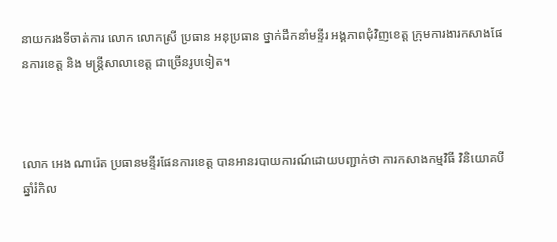នាយករងទីចាត់ការ លោក លោកស្រី ប្រធាន អនុប្រធាន ថ្នាក់ដឹកនាំមន្ទីរ អង្គភាពជុំវិញខេត្ត ក្រុមការងារកសាងផែនការខេត្ត និង មន្រ្តីសាលាខេត្ត ជាច្រើនរូបទៀត។



លោក អេង ណារ៉េត ប្រធានមន្ទីរផែនការខេត្ត បានអានរបាយការណ៍ដោយបញ្ជាក់ថា ការកសាងកម្មវិធី វិនិយោគបីឆ្នាំរំកិល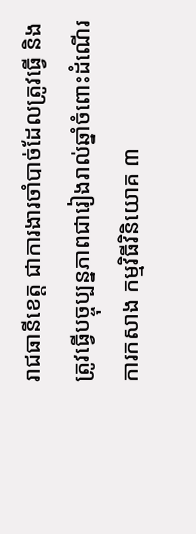រាជធានីខេត្ត ជាការងារចាំបាច់ដែលត្រូវធ្វើ និងត្រូវធ្វើបច្ចុប្បន្នភាពជារៀងរាល់ឆ្នាំចំពោះដំណើរការកសាង កម្មវិធីវិនិយោគ ៣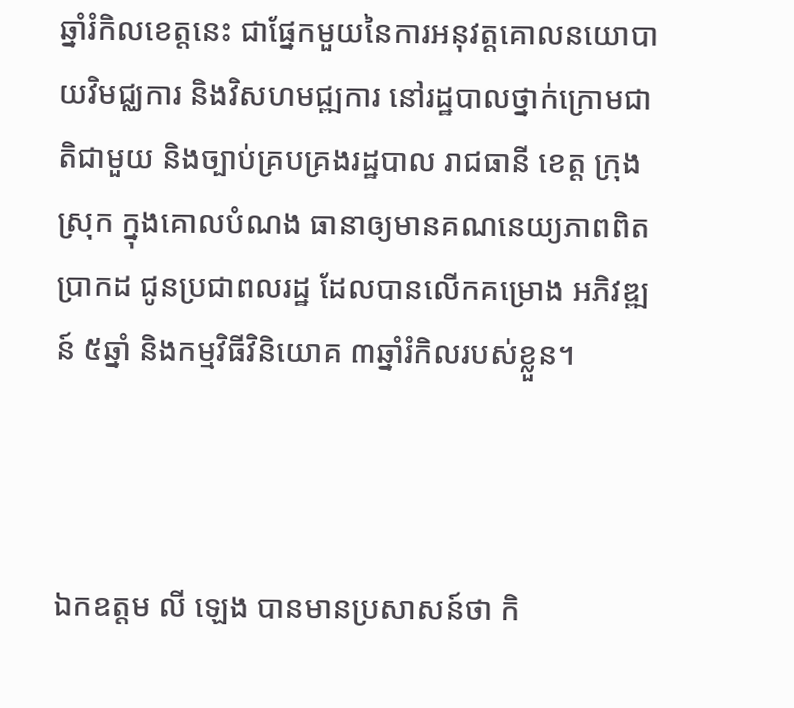ឆ្នាំរំកិលខេត្តនេះ ជាផ្នែកមួយនៃការអនុវត្តគោលនយោបាយវិមជ្ឈការ និងវិសហមជ្ឍការ នៅរដ្ឋបាលថ្នាក់ក្រោមជាតិជាមួយ និងច្បាប់គ្របគ្រងរដ្ឋបាល រាជធានី ខេត្ត ក្រុង ស្រុក ក្នុងគោលបំណង ធានាឲ្យមានគណនេយ្យភាពពិតប្រាកដ ជូនប្រជាពលរដ្ឋ ដែលបានលើកគម្រោង អភិវឌ្ឍន៍ ៥ឆ្នាំ និងកម្មវិធីវិនិយោគ ៣ឆ្នាំរំកិលរបស់ខ្លួន។



ឯកឧត្តម លី ឡេង បានមានប្រសាសន៍ថា កិ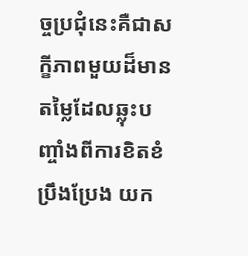ច្ចប្រជុំនេះគឺជាសក្ខីភាពមួយដ៏មានតម្លៃដែលឆ្លុះបញ្ចាំងពីការខិតខំប្រឹងប្រែង យក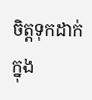ចិត្តទុកដាក់ ក្នុង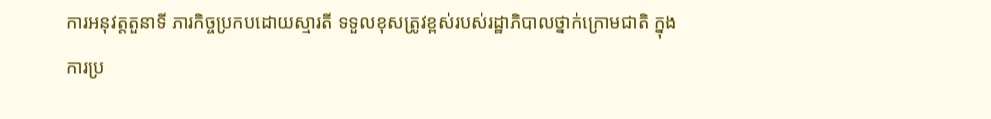ការអនុវត្តតួនាទី ភារកិច្ចប្រកបដោយស្មារតី ទទួលខុសត្រូវខ្ពស់របស់រដ្ឋាភិបាលថ្នាក់ក្រោមជាតិ ក្នុងការប្រ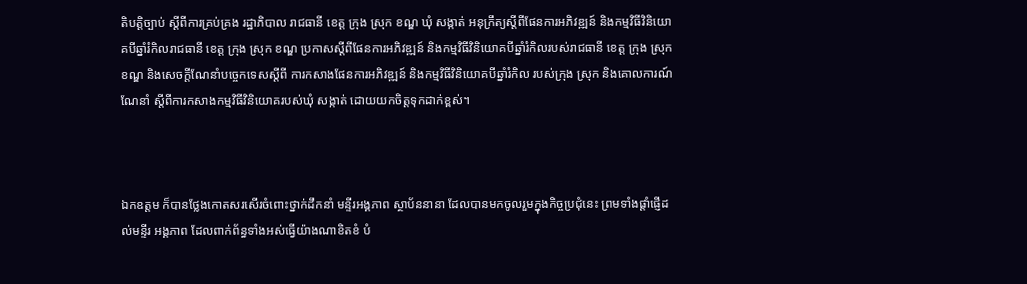តិបត្តិច្បាប់ ស្តីពីការគ្រប់គ្រង រដ្ឋាភិបាល រាជធានី ខេត្ត ក្រុង ស្រុក ខណ្ឌ ឃុំ សង្កាត់ អនុក្រឹត្យស្តីពីផែនការអភិវឌ្ឍន៍ និងកម្មវិធីវិនិយោគបីឆ្នាំរំកិលរាជធានី ខេត្ត ក្រុង ស្រុក ខណ្ឌ ប្រកាសស្តីពីផែនការអភិវឌ្ឍន៍ និងកម្មវិធីវិនិយោគបីឆ្នាំរំកិលរបស់រាជធានី ខេត្ត ក្រុង ស្រុក ខណ្ឌ និងសេចក្តីណែនាំបច្ចេកទេសស្តីពី ការកសាងផែនការអភិវឌ្ឍន៍ និងកម្មវិធីវិនិយោគបីឆ្នាំរំកិល របស់ក្រុង ស្រុក និងគោលការណ៍ណែនាំ ស្តីពីការកសាងកម្មវិធីវិនិយោគរបស់ឃុំ សង្កាត់ ដោយយកចិត្តទុកដាក់ខ្ពស់។



ឯកឧត្ដម ក៏បានថ្លែងកោតសរសើរចំពោះថ្នាក់ដឹកនាំ មន្ទីរអង្គភាព ស្ថាប័ននានា ដែលបានមកចូលរួមក្នុងកិច្ចប្រជុំនេះ ព្រមទាំងផ្ដាំផ្ញើដល់មន្ទីរ អង្គភាព ដែលពាក់ព័ន្ធទាំងអស់ធ្វើយ៉ាងណាខិតខំ បំ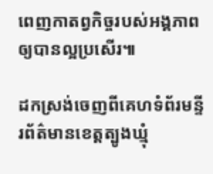ពេញកាតព្វកិច្ចរបស់អង្គភាពឲ្យបានល្អប្រសើរ៕

ដកស្រង់ចេញពីគេហទំព័រមន្ទីរព័ត៌មានខេត្តត្បូងឃ្មុំ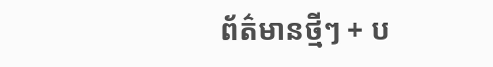ព័ត៌មានថ្មីៗ + ប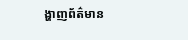ង្ហាញព័ត៌មាន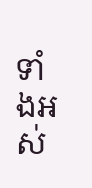ទាំងអស់